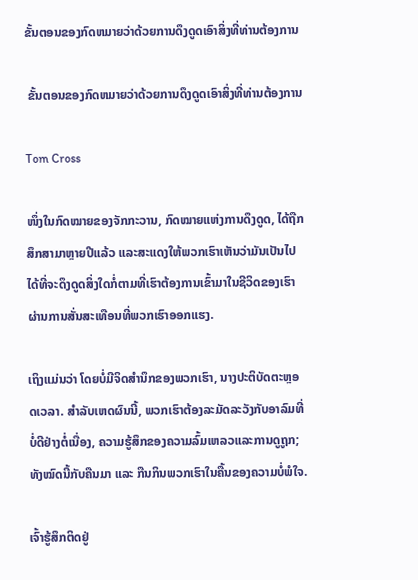ຂັ້ນຕອນຂອງກົດຫມາຍວ່າດ້ວຍການດຶງດູດເອົາສິ່ງທີ່ທ່ານຕ້ອງການ

 ຂັ້ນຕອນຂອງກົດຫມາຍວ່າດ້ວຍການດຶງດູດເອົາສິ່ງທີ່ທ່ານຕ້ອງການ

Tom Cross

ໜຶ່ງໃນກົດໝາຍຂອງຈັກກະວານ, ກົດໝາຍແຫ່ງການດຶງດູດ, ໄດ້ຖືກສຶກສາມາຫຼາຍປີແລ້ວ ແລະສະແດງໃຫ້ພວກເຮົາເຫັນວ່າມັນເປັນໄປໄດ້ທີ່ຈະດຶງດູດສິ່ງໃດກໍ່ຕາມທີ່ເຮົາຕ້ອງການເຂົ້າມາໃນຊີວິດຂອງເຮົາຜ່ານການສັ່ນສະເທືອນທີ່ພວກເຮົາອອກແຮງ.

ເຖິງແມ່ນວ່າ ໂດຍບໍ່ມີຈິດສໍານຶກຂອງພວກເຮົາ, ນາງປະຕິບັດຕະຫຼອດເວລາ. ສໍາລັບເຫດຜົນນີ້, ພວກເຮົາຕ້ອງລະມັດລະວັງກັບອາລົມທີ່ບໍ່ດີຢ່າງຕໍ່ເນື່ອງ, ຄວາມຮູ້ສຶກຂອງຄວາມລົ້ມເຫລວແລະການດູຖູກ; ທັງໝົດນີ້ກັບຄືນມາ ແລະ ກືນກິນພວກເຮົາໃນຄື້ນຂອງຄວາມບໍ່ພໍໃຈ.

ເຈົ້າຮູ້ສຶກຕິດຢູ່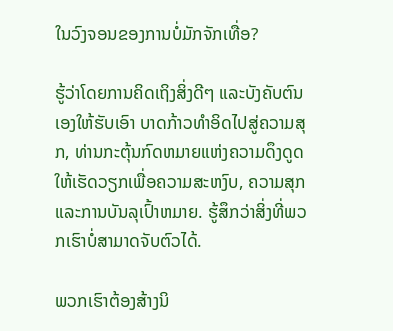ໃນວົງຈອນຂອງການບໍ່ມັກຈັກເທື່ອ?

ຮູ້ວ່າໂດຍການຄິດເຖິງສິ່ງດີໆ ແລະບັງຄັບຕົນເອງໃຫ້ຮັບເອົາ ບາດກ້າວທໍາອິດໄປສູ່ຄວາມສຸກ, ທ່ານກະຕຸ້ນກົດຫມາຍແຫ່ງຄວາມດຶງດູດໃຫ້ເຮັດວຽກເພື່ອຄວາມສະຫງົບ, ຄວາມສຸກແລະການບັນລຸເປົ້າຫມາຍ. ຮູ້ສຶກວ່າສິ່ງທີ່ພວກເຮົາບໍ່ສາມາດຈັບຕົວໄດ້.

ພວກເຮົາຕ້ອງສ້າງນິ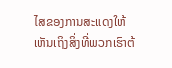ໄສຂອງການສະແດງໃຫ້ເຫັນເຖິງສິ່ງທີ່ພວກເຮົາຕ້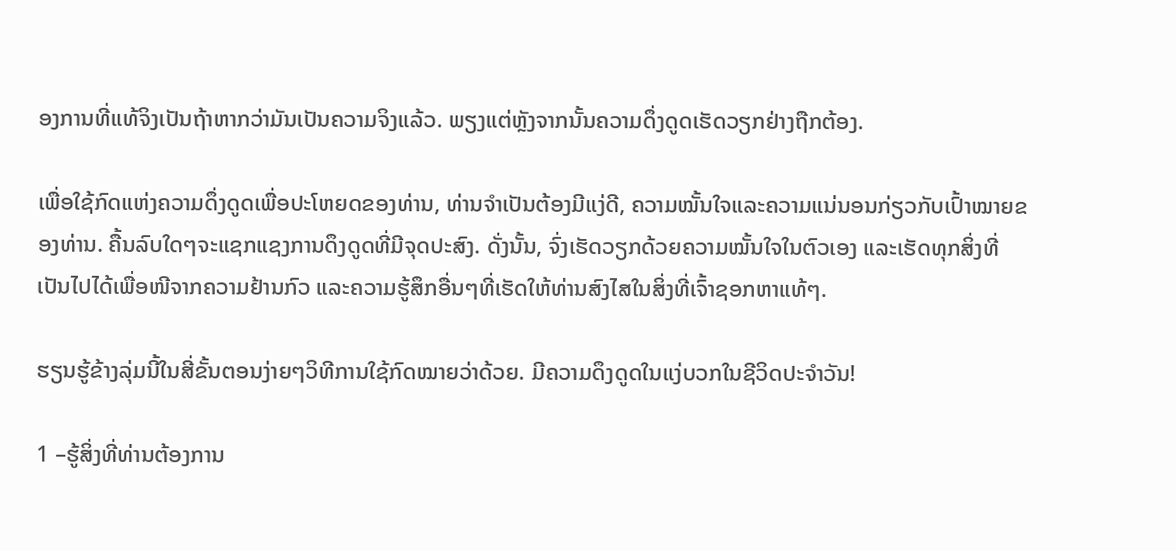ອງການທີ່ແທ້ຈິງເປັນຖ້າຫາກວ່າມັນເປັນຄວາມຈິງແລ້ວ. ພຽງແຕ່ຫຼັງຈາກນັ້ນຄວາມດຶ່ງດູດເຮັດວຽກຢ່າງຖືກຕ້ອງ.

ເພື່ອໃຊ້ກົດແຫ່ງຄວາມດຶ່ງດູດເພື່ອປະໂຫຍດຂອງທ່ານ, ທ່ານຈໍາເປັນຕ້ອງມີແງ່ດີ, ຄວາມໝັ້ນໃຈແລະຄວາມແນ່ນອນກ່ຽວກັບເປົ້າໝາຍຂອງທ່ານ. ຄື້ນລົບໃດໆຈະແຊກແຊງການດຶງດູດທີ່ມີຈຸດປະສົງ. ດັ່ງນັ້ນ, ຈົ່ງເຮັດວຽກດ້ວຍຄວາມໝັ້ນໃຈໃນຕົວເອງ ແລະເຮັດທຸກສິ່ງທີ່ເປັນໄປໄດ້ເພື່ອໜີຈາກຄວາມຢ້ານກົວ ແລະຄວາມຮູ້ສຶກອື່ນໆທີ່ເຮັດໃຫ້ທ່ານສົງໄສໃນສິ່ງທີ່ເຈົ້າຊອກຫາແທ້ໆ.

ຮຽນຮູ້ຂ້າງລຸ່ມນີ້ໃນສີ່ຂັ້ນຕອນງ່າຍໆວິທີການໃຊ້ກົດໝາຍວ່າດ້ວຍ. ມີຄວາມດຶງດູດໃນແງ່ບວກໃນຊີວິດປະຈໍາວັນ!

1 –ຮູ້ສິ່ງທີ່ທ່ານຕ້ອງການ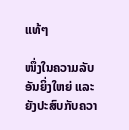ແທ້ໆ

ໜຶ່ງໃນຄວາມລັບອັນຍິ່ງໃຫຍ່ ແລະຍັງປະສົບກັບຄວາ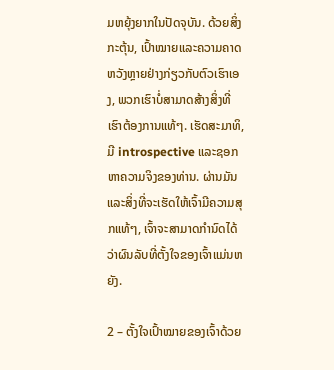ມຫຍຸ້ງຍາກໃນປັດຈຸບັນ. ດ້ວຍສິ່ງກະຕຸ້ນ, ເປົ້າໝາຍແລະຄວາມຄາດຫວັງຫຼາຍຢ່າງກ່ຽວກັບຕົວເຮົາເອງ, ພວກເຮົາບໍ່ສາມາດສ້າງສິ່ງທີ່ເຮົາຕ້ອງການແທ້ໆ. ເຮັດສະມາທິ, ມີ introspective ແລະຊອກຫາຄວາມຈິງຂອງທ່ານ. ຜ່ານມັນ ແລະສິ່ງທີ່ຈະເຮັດໃຫ້ເຈົ້າມີຄວາມສຸກແທ້ໆ, ເຈົ້າຈະສາມາດກຳນົດໄດ້ວ່າຜົນລັບທີ່ຕັ້ງໃຈຂອງເຈົ້າແມ່ນຫຍັງ.

2 – ຕັ້ງໃຈເປົ້າໝາຍຂອງເຈົ້າດ້ວຍ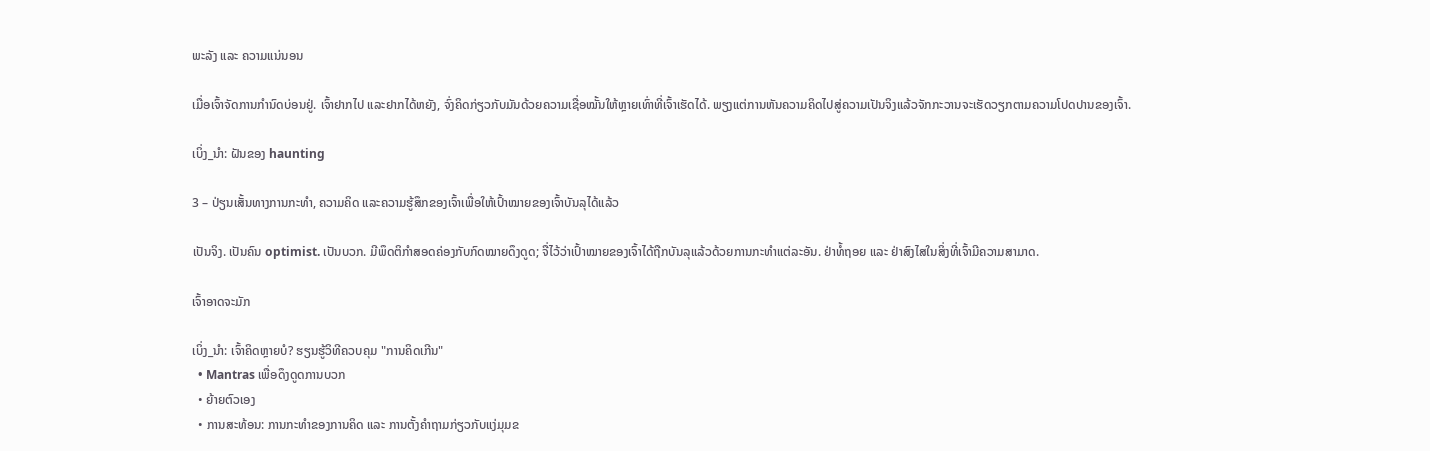ພະລັງ ແລະ ຄວາມແນ່ນອນ

ເມື່ອເຈົ້າຈັດການກຳນົດບ່ອນຢູ່. ເຈົ້າຢາກໄປ ແລະຢາກໄດ້ຫຍັງ, ຈົ່ງຄິດກ່ຽວກັບມັນດ້ວຍຄວາມເຊື່ອໝັ້ນໃຫ້ຫຼາຍເທົ່າທີ່ເຈົ້າເຮັດໄດ້. ພຽງແຕ່ການຫັນຄວາມຄິດໄປສູ່ຄວາມເປັນຈິງແລ້ວຈັກກະວານຈະເຮັດວຽກຕາມຄວາມໂປດປານຂອງເຈົ້າ.

ເບິ່ງ_ນຳ: ຝັນຂອງ haunting

3 – ປ່ຽນເສັ້ນທາງການກະທຳ, ຄວາມຄິດ ແລະຄວາມຮູ້ສຶກຂອງເຈົ້າເພື່ອໃຫ້ເປົ້າໝາຍຂອງເຈົ້າບັນລຸໄດ້ແລ້ວ

ເປັນຈິງ. ເປັນຄົນ optimist. ເປັນບວກ. ມີພຶດຕິກຳສອດຄ່ອງກັບກົດໝາຍດຶງດູດ; ຈື່ໄວ້ວ່າເປົ້າໝາຍຂອງເຈົ້າໄດ້ຖືກບັນລຸແລ້ວດ້ວຍການກະທຳແຕ່ລະອັນ. ຢ່າທໍ້ຖອຍ ແລະ ຢ່າສົງໄສໃນສິ່ງທີ່ເຈົ້າມີຄວາມສາມາດ.

ເຈົ້າອາດຈະມັກ

ເບິ່ງ_ນຳ: ເຈົ້າຄິດຫຼາຍບໍ? ຮຽນຮູ້ວິທີຄວບຄຸມ "ການຄິດເກີນ"
  • Mantras ເພື່ອດຶງດູດການບວກ
  • ຍ້າຍຕົວເອງ
  • ການສະທ້ອນ: ການກະທຳຂອງການຄິດ ແລະ ການຕັ້ງຄຳຖາມກ່ຽວກັບແງ່ມຸມຂ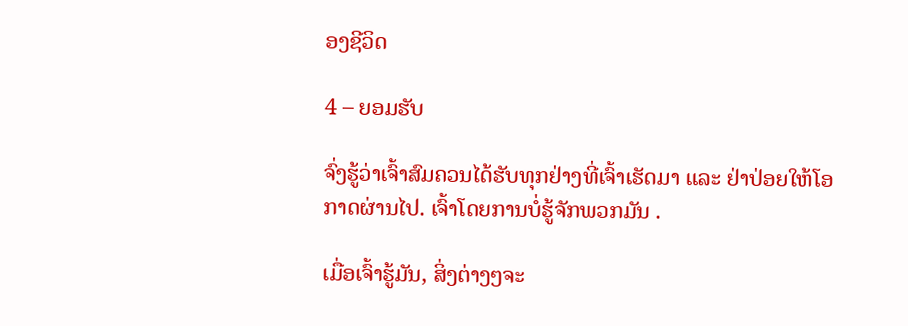ອງຊີວິດ

4 – ຍອມຮັບ

ຈົ່ງຮູ້ວ່າເຈົ້າສົມຄວນໄດ້ຮັບທຸກຢ່າງທີ່ເຈົ້າເຮັດມາ ແລະ ຢ່າປ່ອຍໃຫ້ໂອກາດຜ່ານໄປ. ເຈົ້າໂດຍການບໍ່ຮູ້ຈັກພວກມັນ .

ເມື່ອເຈົ້າຮູ້ມັນ, ສິ່ງຕ່າງໆຈະ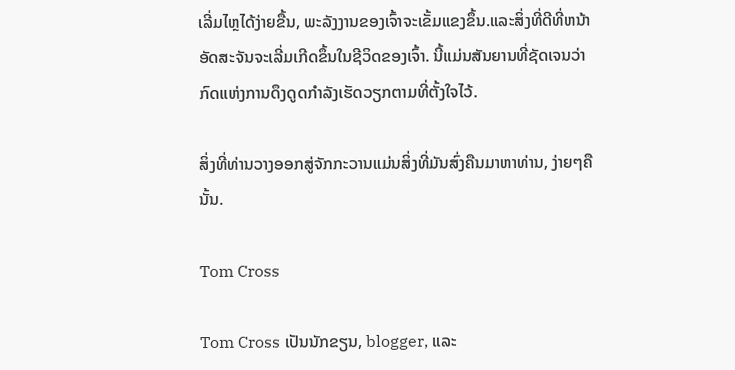ເລີ່ມໄຫຼໄດ້ງ່າຍຂື້ນ, ພະລັງງານຂອງເຈົ້າຈະເຂັ້ມແຂງຂຶ້ນ.ແລະສິ່ງທີ່ດີທີ່ຫນ້າອັດສະຈັນຈະເລີ່ມເກີດຂຶ້ນໃນຊີວິດຂອງເຈົ້າ. ນີ້ແມ່ນສັນຍານທີ່ຊັດເຈນວ່າກົດແຫ່ງການດຶງດູດກຳລັງເຮັດວຽກຕາມທີ່ຕັ້ງໃຈໄວ້.

ສິ່ງທີ່ທ່ານວາງອອກສູ່ຈັກກະວານແມ່ນສິ່ງທີ່ມັນສົ່ງຄືນມາຫາທ່ານ, ງ່າຍໆຄືນັ້ນ.

Tom Cross

Tom Cross ເປັນນັກຂຽນ, blogger, ແລະ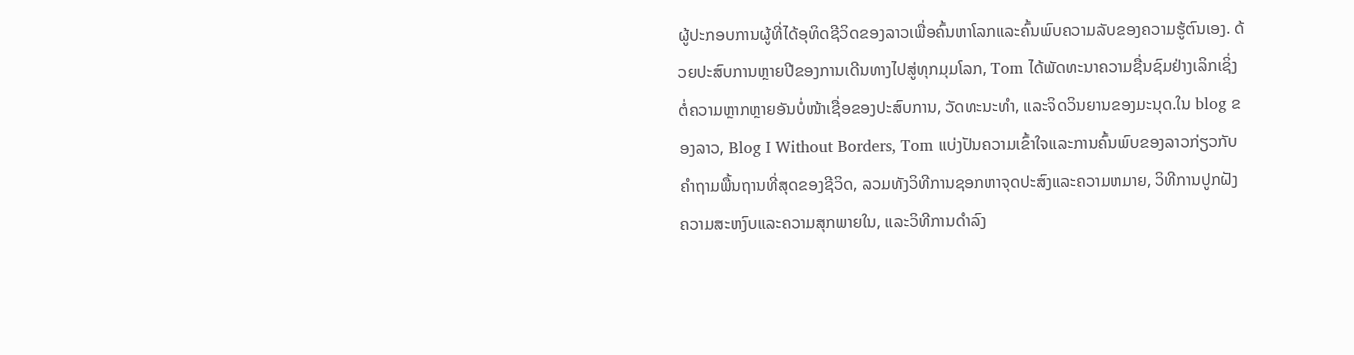ຜູ້ປະກອບການຜູ້ທີ່ໄດ້ອຸທິດຊີວິດຂອງລາວເພື່ອຄົ້ນຫາໂລກແລະຄົ້ນພົບຄວາມລັບຂອງຄວາມຮູ້ຕົນເອງ. ດ້ວຍປະສົບການຫຼາຍປີຂອງການເດີນທາງໄປສູ່ທຸກມຸມໂລກ, Tom ໄດ້ພັດທະນາຄວາມຊື່ນຊົມຢ່າງເລິກເຊິ່ງຕໍ່ຄວາມຫຼາກຫຼາຍອັນບໍ່ໜ້າເຊື່ອຂອງປະສົບການ, ວັດທະນະທຳ, ແລະຈິດວິນຍານຂອງມະນຸດ.ໃນ blog ຂອງລາວ, Blog I Without Borders, Tom ແບ່ງປັນຄວາມເຂົ້າໃຈແລະການຄົ້ນພົບຂອງລາວກ່ຽວກັບຄໍາຖາມພື້ນຖານທີ່ສຸດຂອງຊີວິດ, ລວມທັງວິທີການຊອກຫາຈຸດປະສົງແລະຄວາມຫມາຍ, ວິທີການປູກຝັງຄວາມສະຫງົບແລະຄວາມສຸກພາຍໃນ, ແລະວິທີການດໍາລົງ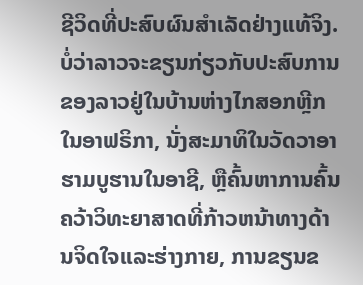ຊີວິດທີ່ປະສົບຜົນສໍາເລັດຢ່າງແທ້ຈິງ.ບໍ່ວ່າລາວຈະຂຽນກ່ຽວກັບປະສົບການຂອງລາວຢູ່ໃນບ້ານຫ່າງໄກສອກຫຼີກໃນອາຟຣິກາ, ນັ່ງສະມາທິໃນວັດວາອາຮາມບູຮານໃນອາຊີ, ຫຼືຄົ້ນຫາການຄົ້ນຄວ້າວິທະຍາສາດທີ່ກ້າວຫນ້າທາງດ້ານຈິດໃຈແລະຮ່າງກາຍ, ການຂຽນຂ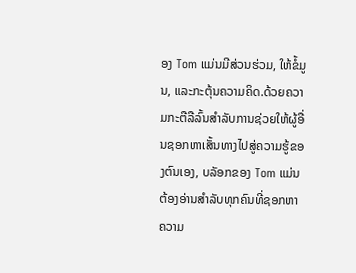ອງ Tom ແມ່ນມີສ່ວນຮ່ວມ, ໃຫ້ຂໍ້ມູນ, ແລະກະຕຸ້ນຄວາມຄິດ.ດ້ວຍຄວາມກະຕືລືລົ້ນສໍາລັບການຊ່ວຍໃຫ້ຜູ້ອື່ນຊອກຫາເສັ້ນທາງໄປສູ່ຄວາມຮູ້ຂອງຕົນເອງ, ບລັອກຂອງ Tom ແມ່ນຕ້ອງອ່ານສໍາລັບທຸກຄົນທີ່ຊອກຫາຄວາມ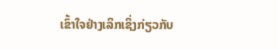ເຂົ້າໃຈຢ່າງເລິກເຊິ່ງກ່ຽວກັບ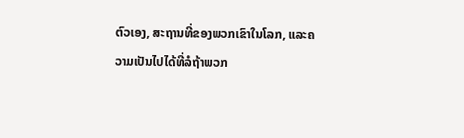ຕົວເອງ, ສະຖານທີ່ຂອງພວກເຂົາໃນໂລກ, ແລະຄວາມເປັນໄປໄດ້ທີ່ລໍຖ້າພວກ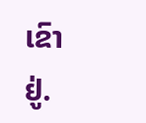ເຂົາຢູ່.